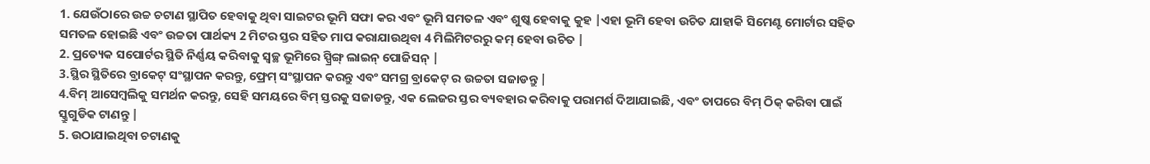1. ଯେଉଁଠାରେ ଉଚ୍ଚ ଚଟାଣ ସ୍ଥାପିତ ହେବାକୁ ଥିବା ସାଇଟର ଭୂମି ସଫା କର ଏବଂ ଭୂମି ସମତଳ ଏବଂ ଶୁଷ୍କ ହେବାକୁ କୁହ |ଏହା ଭୂମି ହେବା ଉଚିତ ଯାହାକି ସିମେଣ୍ଟ ମୋର୍ଟାର ସହିତ ସମତଳ ହୋଇଛି ଏବଂ ଉଚ୍ଚତା ପାର୍ଥକ୍ୟ 2 ମିଟର ସ୍ତର ସହିତ ମାପ କରାଯାଉଥିବା 4 ମିଲିମିଟରରୁ କମ୍ ହେବା ଉଚିତ |
2. ପ୍ରତ୍ୟେକ ସପୋର୍ଟର ସ୍ଥିତି ନିର୍ଣ୍ଣୟ କରିବାକୁ ସ୍ୱଚ୍ଛ ଭୂମିରେ ସ୍ପ୍ରିଙ୍ଗ୍ ଲାଇନ୍ ପୋଜିସନ୍ |
3.ସ୍ଥିର ସ୍ଥିତିରେ ବ୍ରାକେଟ୍ ସଂସ୍ଥାପନ କରନ୍ତୁ, ଫ୍ରେମ୍ ସଂସ୍ଥାପନ କରନ୍ତୁ ଏବଂ ସମଗ୍ର ବ୍ରାକେଟ୍ ର ଉଚ୍ଚତା ସଜାଡନ୍ତୁ |
4.ବିମ୍ ଆସେମ୍ବଲିକୁ ସମର୍ଥନ କରନ୍ତୁ, ସେହି ସମୟରେ ବିମ୍ ସ୍ତରକୁ ସଜାଡନ୍ତୁ, ଏକ ଲେଜର ସ୍ତର ବ୍ୟବହାର କରିବାକୁ ପରାମର୍ଶ ଦିଆଯାଇଛି, ଏବଂ ତାପରେ ବିମ୍ ଠିକ୍ କରିବା ପାଇଁ ସ୍କ୍ରୁଗୁଡିକ ଟାଣନ୍ତୁ |
5. ଉଠାଯାଇଥିବା ଚଟାଣକୁ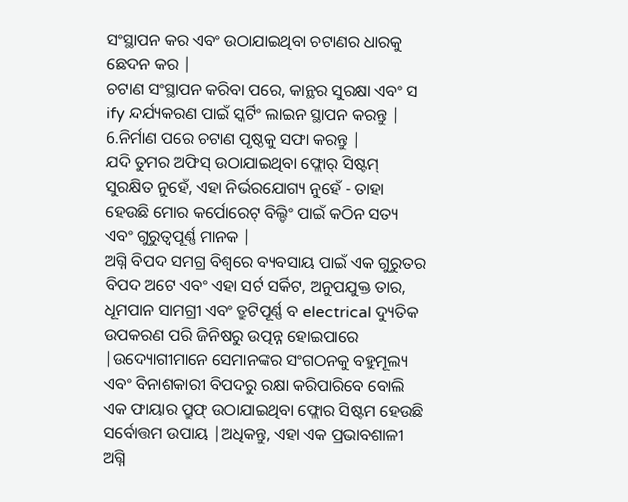ସଂସ୍ଥାପନ କର ଏବଂ ଉଠାଯାଇଥିବା ଚଟାଣର ଧାରକୁ ଛେଦନ କର |
ଚଟାଣ ସଂସ୍ଥାପନ କରିବା ପରେ, କାନ୍ଥର ସୁରକ୍ଷା ଏବଂ ସ ify ନ୍ଦର୍ଯ୍ୟକରଣ ପାଇଁ ସ୍କର୍ଟିଂ ଲାଇନ ସ୍ଥାପନ କରନ୍ତୁ |
6.ନିର୍ମାଣ ପରେ ଚଟାଣ ପୃଷ୍ଠକୁ ସଫା କରନ୍ତୁ |
ଯଦି ତୁମର ଅଫିସ୍ ଉଠାଯାଇଥିବା ଫ୍ଲୋର୍ ସିଷ୍ଟମ୍ ସୁରକ୍ଷିତ ନୁହେଁ, ଏହା ନିର୍ଭରଯୋଗ୍ୟ ନୁହେଁ - ତାହା ହେଉଛି ମୋର କର୍ପୋରେଟ୍ ବିଲ୍ଡିଂ ପାଇଁ କଠିନ ସତ୍ୟ ଏବଂ ଗୁରୁତ୍ୱପୂର୍ଣ୍ଣ ମାନକ |
ଅଗ୍ନି ବିପଦ ସମଗ୍ର ବିଶ୍ୱରେ ବ୍ୟବସାୟ ପାଇଁ ଏକ ଗୁରୁତର ବିପଦ ଅଟେ ଏବଂ ଏହା ସର୍ଟ ସର୍କିଟ, ଅନୁପଯୁକ୍ତ ତାର, ଧୂମପାନ ସାମଗ୍ରୀ ଏବଂ ତ୍ରୁଟିପୂର୍ଣ୍ଣ ବ electrical ଦ୍ୟୁତିକ ଉପକରଣ ପରି ଜିନିଷରୁ ଉତ୍ପନ୍ନ ହୋଇପାରେ |ଉଦ୍ୟୋଗୀମାନେ ସେମାନଙ୍କର ସଂଗଠନକୁ ବହୁମୂଲ୍ୟ ଏବଂ ବିନାଶକାରୀ ବିପଦରୁ ରକ୍ଷା କରିପାରିବେ ବୋଲି ଏକ ଫାୟାର ପ୍ରୁଫ୍ ଉଠାଯାଇଥିବା ଫ୍ଲୋର ସିଷ୍ଟମ ହେଉଛି ସର୍ବୋତ୍ତମ ଉପାୟ |ଅଧିକନ୍ତୁ, ଏହା ଏକ ପ୍ରଭାବଶାଳୀ ଅଗ୍ନି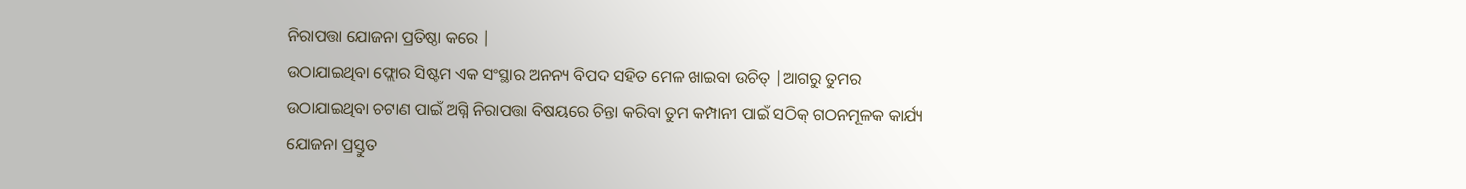ନିରାପତ୍ତା ଯୋଜନା ପ୍ରତିଷ୍ଠା କରେ |
ଉଠାଯାଇଥିବା ଫ୍ଲୋର ସିଷ୍ଟମ ଏକ ସଂସ୍ଥାର ଅନନ୍ୟ ବିପଦ ସହିତ ମେଳ ଖାଇବା ଉଚିତ୍ |ଆଗରୁ ତୁମର ଉଠାଯାଇଥିବା ଚଟାଣ ପାଇଁ ଅଗ୍ନି ନିରାପତ୍ତା ବିଷୟରେ ଚିନ୍ତା କରିବା ତୁମ କମ୍ପାନୀ ପାଇଁ ସଠିକ୍ ଗଠନମୂଳକ କାର୍ଯ୍ୟ ଯୋଜନା ପ୍ରସ୍ତୁତ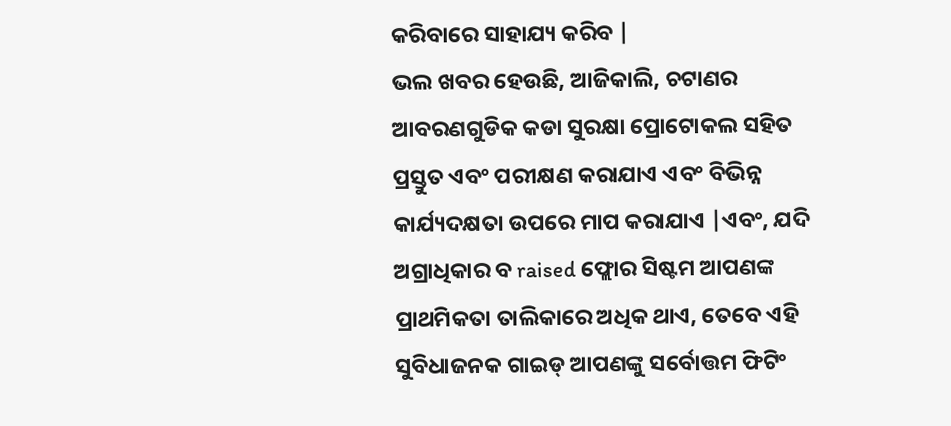କରିବାରେ ସାହାଯ୍ୟ କରିବ |
ଭଲ ଖବର ହେଉଛି, ଆଜିକାଲି, ଚଟାଣର ଆବରଣଗୁଡିକ କଡା ସୁରକ୍ଷା ପ୍ରୋଟୋକଲ ସହିତ ପ୍ରସ୍ତୁତ ଏବଂ ପରୀକ୍ଷଣ କରାଯାଏ ଏବଂ ବିଭିନ୍ନ କାର୍ଯ୍ୟଦକ୍ଷତା ଉପରେ ମାପ କରାଯାଏ |ଏବଂ, ଯଦି ଅଗ୍ରାଧିକାର ବ raised ଫ୍ଲୋର ସିଷ୍ଟମ ଆପଣଙ୍କ ପ୍ରାଥମିକତା ତାଲିକାରେ ଅଧିକ ଥାଏ, ତେବେ ଏହି ସୁବିଧାଜନକ ଗାଇଡ୍ ଆପଣଙ୍କୁ ସର୍ବୋତ୍ତମ ଫିଟିଂ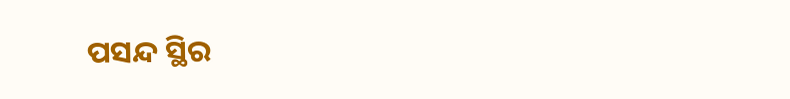ପସନ୍ଦ ସ୍ଥିର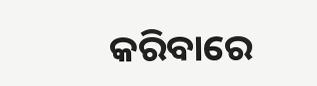କରିବାରେ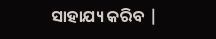ସାହାଯ୍ୟ କରିବ |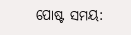ପୋଷ୍ଟ ସମୟ: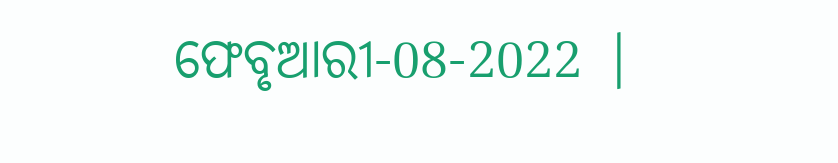ଫେବୃଆରୀ-08-2022 |